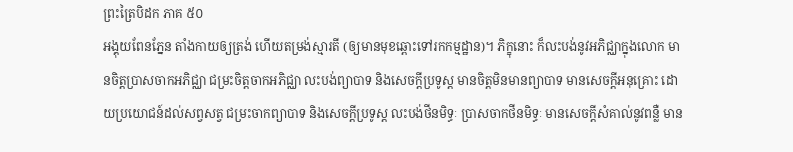ព្រះត្រៃបិដក ភាគ ៥០
អង្គុយពែនភ្នែន តាំងកាយឲ្យត្រង់ ហើយតម្រង់ស្មារតី (ឲ្យមានមុខឆ្ពោះទៅរកកម្មដ្ឋាន)។ ភិក្ខុនោះ ក៏លះបង់នូវអភិជ្ឈាក្នុងលោក មានចិត្តប្រាសចាកអភិជ្ឈា ជម្រះចិត្តចាកអភិជ្ឈា លះបង់ព្យាបាទ និងសេចក្តីប្រទូស្ត មានចិត្តមិនមានព្យាបាទ មានសេចក្តីអនុគ្រោះ ដោយប្រយោជន៍ដល់សព្វសត្វ ជម្រះចាកព្យាបាទ និងសេចក្តីប្រទូស្ត លះបង់ថីនមិទ្ធៈ ប្រាសចាកថីនមិទ្ធៈ មានសេចក្តីសំគាល់នូវពន្លឺ មាន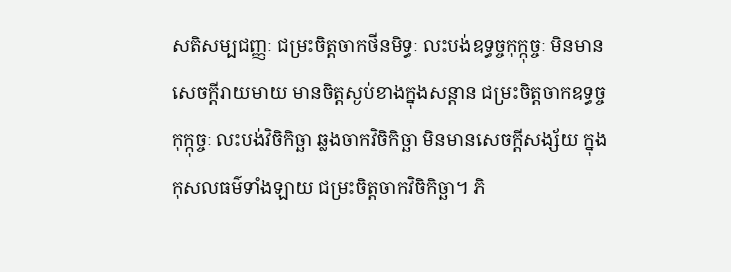សតិសម្បជញ្ញៈ ជម្រះចិត្តចាកថីនមិទ្ធៈ លះបង់ឧទ្ធច្ចកុក្កុច្ចៈ មិនមានសេចក្តីរាយមាយ មានចិត្តស្ងប់ខាងក្នុងសន្តាន ជម្រះចិត្តចាកឧទ្ធច្ចកុក្កុច្ចៈ លះបង់វិចិកិច្ឆា ឆ្លងចាកវិចិកិច្ឆា មិនមានសេចក្តីសង្ស័យ ក្នុងកុសលធម៌ទាំងឡាយ ជម្រះចិត្តចាកវិចិកិច្ឆា។ ភិ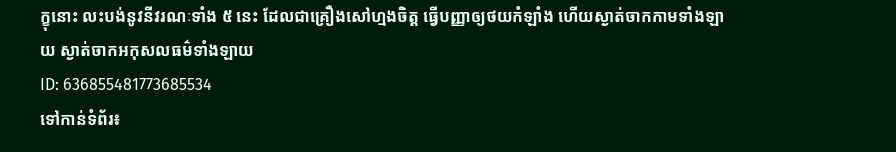ក្ខុនោះ លះបង់នូវនីវរណៈទាំង ៥ នេះ ដែលជាគ្រឿងសៅហ្មងចិត្ត ធ្វើបញ្ញាឲ្យថយកំឡាំង ហើយស្ងាត់ចាកកាមទាំងឡាយ ស្ងាត់ចាកអកុសលធម៌ទាំងឡាយ
ID: 636855481773685534
ទៅកាន់ទំព័រ៖